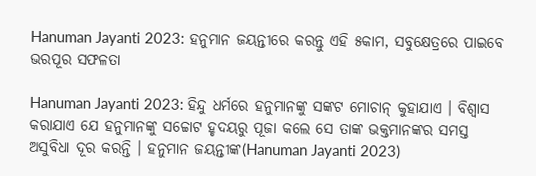Hanuman Jayanti 2023: ହନୁମାନ ଜୟନ୍ତୀରେ କରନ୍ତୁ ଏହି ୫କାମ, ସବୁକ୍ଷେତ୍ରରେ ପାଇବେ ଭରପୂର ସଫଳତା

Hanuman Jayanti 2023: ହିନ୍ଦୁ ଧର୍ମରେ ହନୁମାନଙ୍କୁ ସଙ୍କଟ ମୋଚାନ୍ କୁହାଯାଏ । ବିଶ୍ୱାସ କରାଯାଏ ଯେ ହନୁମାନଙ୍କୁ ସଚ୍ଚୋଟ ହୃଦୟରୁ ପୂଜା କଲେ ସେ ତାଙ୍କ ଭକ୍ତମାନଙ୍କର ସମସ୍ତ ଅସୁବିଧା ଦୂର କରନ୍ତି । ହନୁମାନ ଜୟନ୍ତୀଙ୍କ(Hanuman Jayanti 2023)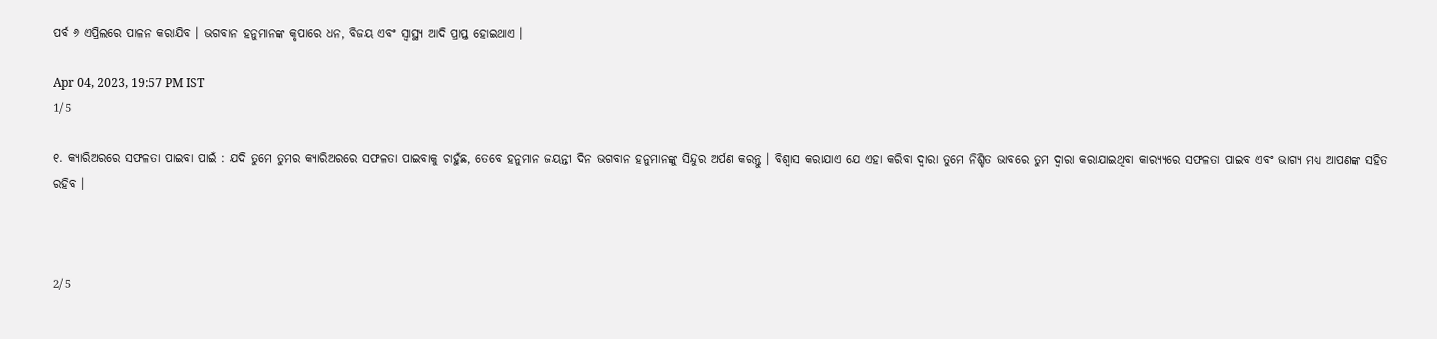ପର୍ବ ୬ ଏପ୍ରିଲରେ ପାଳନ କରାଯିବ । ଭଗବାନ ହନୁମାନଙ୍କ କୃପାରେ ଧନ, ବିଜୟ ଏବଂ ସ୍ୱାସ୍ଥ୍ୟ ଆଦି ପ୍ରାପ୍ତ ହୋଇଥାଏ ।

Apr 04, 2023, 19:57 PM IST
1/5

୧. କ୍ୟାରିଅରରେ ସଫଳତା ପାଇବା ପାଇଁ : ଯଦି ତୁମେ ତୁମର କ୍ୟାରିଅରରେ ସଫଳତା ପାଇବାକୁ ଚାହୁଁଛ, ତେବେ ହନୁମାନ ଜୟନ୍ତୀ ଦିନ ଭଗବାନ ହନୁମାନଙ୍କୁ ସିନ୍ଦୁର ଅର୍ପଣ କରନ୍ତୁ । ବିଶ୍ୱାସ କରାଯାଏ ଯେ ଏହା କରିବା ଦ୍ୱାରା ତୁମେ ନିଶ୍ଚିତ ଭାବରେ ତୁମ ଦ୍ୱାରା କରାଯାଇଥିବା କାର‌୍ୟ୍ୟରେ ସଫଳତା ପାଇବ ଏବଂ ଭାଗ୍ୟ ମଧ୍ୟ ଆପଣଙ୍କ ସହିତ ରହିବ ।



2/5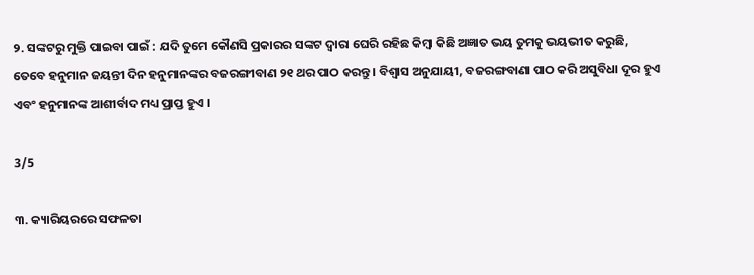୨. ସଙ୍କଟରୁ ମୁକ୍ତି ପାଇବା ପାଇଁ : ଯଦି ତୁମେ କୌଣସି ପ୍ରକାରର ସଙ୍କଟ ଦ୍ୱାରା ଘେରି ରହିଛ କିମ୍ବା କିଛି ଅଜ୍ଞାତ ଭୟ ତୁମକୁ ଭୟଭୀତ କରୁଛି, ତେବେ ହନୁମାନ ଜୟନ୍ତୀ ଦିନ ହନୁମାନଙ୍କର ବଜରଙ୍ଗୀବାଣ ୨୧ ଥର ପାଠ କରନ୍ତୁ । ବିଶ୍ୱାସ ଅନୁଯାୟୀ, ବଜରଙ୍ଗବାଣା ପାଠ କରି ଅସୁବିଧା ଦୂର ହୁଏ ଏବଂ ହନୁମାନଙ୍କ ଆଶୀର୍ବାଦ ମଧ୍ୟ ପ୍ରାପ୍ତ ହୁଏ ।

3/5

୩. କ୍ୟାରିୟରରେ ସଫଳତା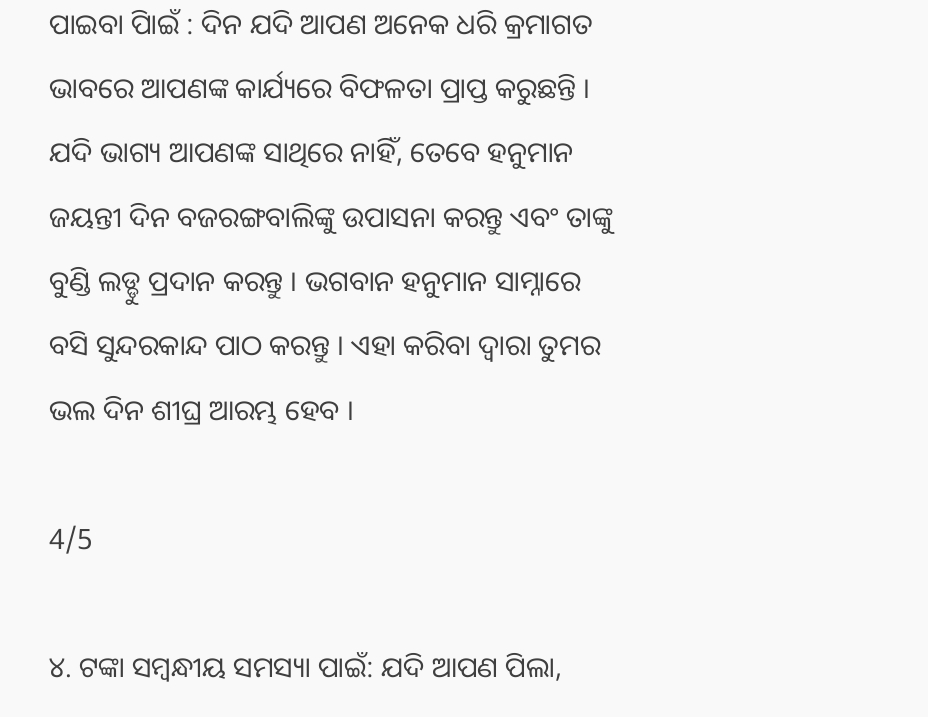ପାଇବା ପାିଇଁ : ଦିନ ଯଦି ଆପଣ ଅନେକ ଧରି କ୍ରମାଗତ ଭାବରେ ଆପଣଙ୍କ କାର୍ଯ୍ୟରେ ବିଫଳତା ପ୍ରାପ୍ତ କରୁଛନ୍ତି । ଯଦି ଭାଗ୍ୟ ଆପଣଙ୍କ ସାଥିରେ ନାହିଁ, ତେବେ ହନୁମାନ ଜୟନ୍ତୀ ଦିନ ବଜରଙ୍ଗବାଲିଙ୍କୁ ଉପାସନା କରନ୍ତୁ ଏବଂ ତାଙ୍କୁ ବୁଣ୍ଡି ଲଡ୍ଡୁ ପ୍ରଦାନ କରନ୍ତୁ । ଭଗବାନ ହନୁମାନ ସାମ୍ନାରେ ବସି ସୁନ୍ଦରକାନ୍ଦ ପାଠ କରନ୍ତୁ । ଏହା କରିବା ଦ୍ୱାରା ତୁମର ଭଲ ଦିନ ଶୀଘ୍ର ଆରମ୍ଭ ହେବ ।

4/5

୪. ଟଙ୍କା ସମ୍ବନ୍ଧୀୟ ସମସ୍ୟା ପାଇଁ: ଯଦି ଆପଣ ପିଲା,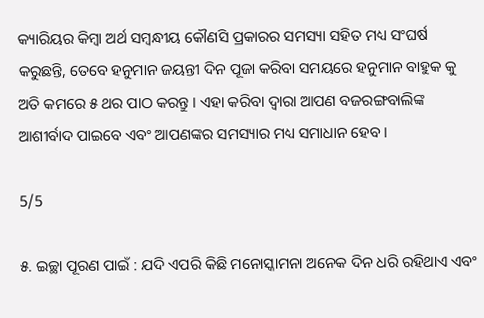କ୍ୟାରିୟର କିମ୍ବା ଅର୍ଥ ସମ୍ବନ୍ଧୀୟ କୌଣସି ପ୍ରକାରର ସମସ୍ୟା ସହିତ ମଧ୍ୟ ସଂଘର୍ଷ କରୁଛନ୍ତି, ତେବେ ହନୁମାନ ଜୟନ୍ତୀ ଦିନ ପୂଜା କରିବା ସମୟରେ ହନୁମାନ ବାହୁକ କୁ ଅତି କମରେ ୫ ଥର ପାଠ କରନ୍ତୁ । ଏହା କରିବା ଦ୍ୱାରା ଆପଣ ବଜରଙ୍ଗବାଲିଙ୍କ ଆଶୀର୍ବାଦ ପାଇବେ ଏବଂ ଆପଣଙ୍କର ସମସ୍ୟାର ମଧ୍ୟ ସମାଧାନ ହେବ ।

5/5

୫. ଇଚ୍ଛା ପୂରଣ ପାଇଁ : ଯଦି ଏପରି କିଛି ମନୋସ୍କାମନା ଅନେକ ଦିନ ଧରି ରହିଥାଏ ଏବଂ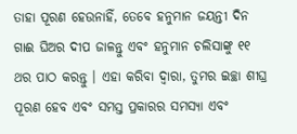ତାହା ପୂରଣ ହେଉନାହିଁ, ତେବେ ହନୁମାନ ଜୟନ୍ତୀ ଦିନ ଗାଈ ଘିଅର ଦୀପ ଜାଳନ୍ତୁ ଏବଂ ହନୁମାନ ଚଲିସାଙ୍କୁ ୧୧ ଥର ପାଠ କରନ୍ତୁ । ଏହା କରିବା ଦ୍ୱାରା, ତୁମର ଇଚ୍ଛା ଶୀଘ୍ର ପୂରଣ ହେବ ଏବଂ ସମସ୍ତ ପ୍ରକାରର ସମସ୍ୟା ଏବଂ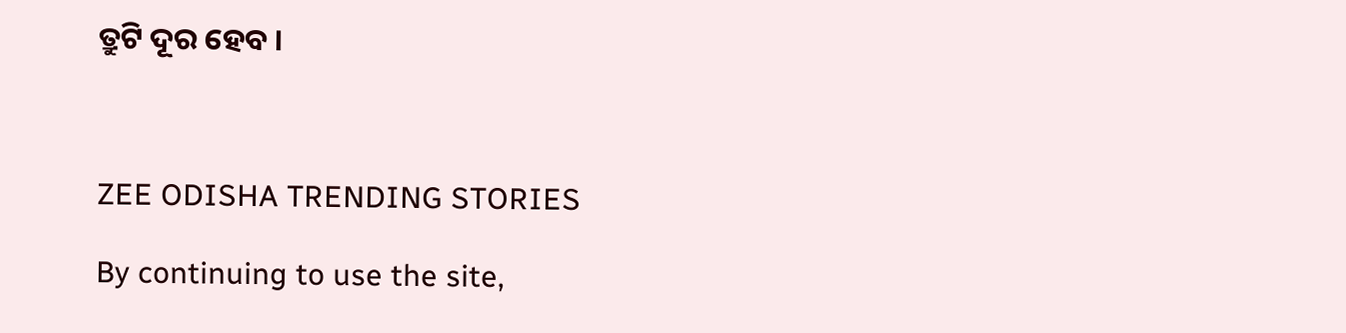ତ୍ରୁଟି ଦୂର ହେବ ।



ZEE ODISHA TRENDING STORIES

By continuing to use the site,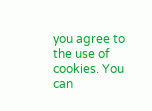you agree to the use of cookies. You can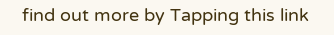find out more by Tapping this link